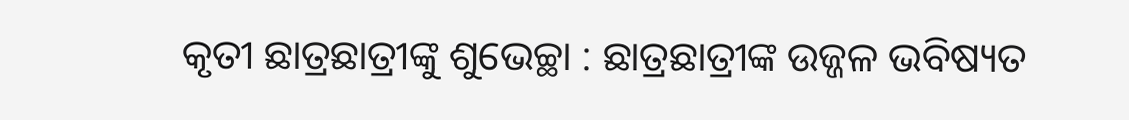କୃତୀ ଛାତ୍ରଛାତ୍ରୀଙ୍କୁ ଶୁଭେଚ୍ଛା : ଛାତ୍ରଛାତ୍ରୀଙ୍କ ଉଜ୍ଜଳ ଭବିଷ୍ୟତ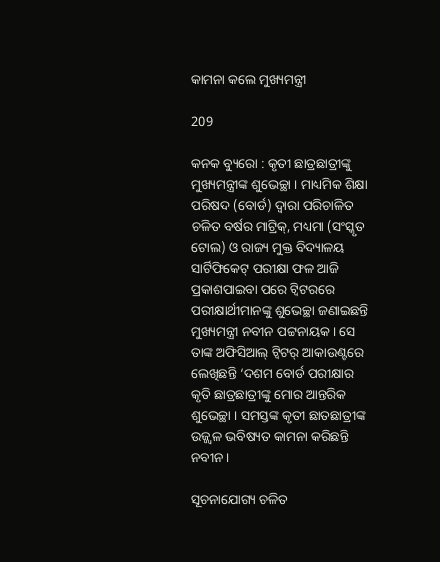କାମନା କଲେ ମୁଖ୍ୟମନ୍ତ୍ରୀ

209

କନକ ବ୍ୟୁରୋ : କୃତୀ ଛାତ୍ରଛାତ୍ରୀଙ୍କୁ ମୁଖ୍ୟମନ୍ତ୍ରୀଙ୍କ ଶୁଭେଚ୍ଛା । ମାଧ୍ୟମିକ ଶିକ୍ଷା ପରିଷଦ (ବୋର୍ଡ) ଦ୍ବାରା ପରିଚାଳିତ ଚଳିତ ବର୍ଷର ମାଟ୍ରିକ୍, ମଧ୍ୟମା (ସଂସ୍କୃତ ଟୋଲ) ଓ ରାଜ୍ୟ ମୁକ୍ତ ବିଦ୍ୟାଳୟ ସାର୍ଟିଫିକେଟ୍ ପରୀକ୍ଷା ଫଳ ଆଜି ପ୍ରକାଶପାଇବା ପରେ ଟ୍ଵିଟରରେ ପରୀକ୍ଷାର୍ଥୀମାନଙ୍କୁ ଶୁଭେଚ୍ଛା ଜଣାଇଛନ୍ତି ମୁଖ୍ୟମନ୍ତ୍ରୀ ନବୀନ ପଟ୍ଟନାୟକ । ସେ ତାଙ୍କ ଅଫିସିଆଲ୍ ଟ୍ଵିଟର୍ ଆକାଉଣ୍ଟରେ ଲେଖିଛନ୍ତି ‘ଦଶମ ବୋର୍ଡ ପରୀକ୍ଷାର କୃତି ଛାତ୍ରଛାତ୍ରୀଙ୍କୁ ମୋର ଆନ୍ତରିକ ଶୁଭେଚ୍ଛା । ସମସ୍ତଙ୍କ କୃତୀ ଛାତଛାତ୍ରୀଙ୍କ ଉଜ୍ଜ୍ୱଳ ଭବିଷ୍ୟତ କାମନା କରିଛନ୍ତି ନବୀନ ।

ସୂଚନାଯୋଗ୍ୟ ଚଳିତ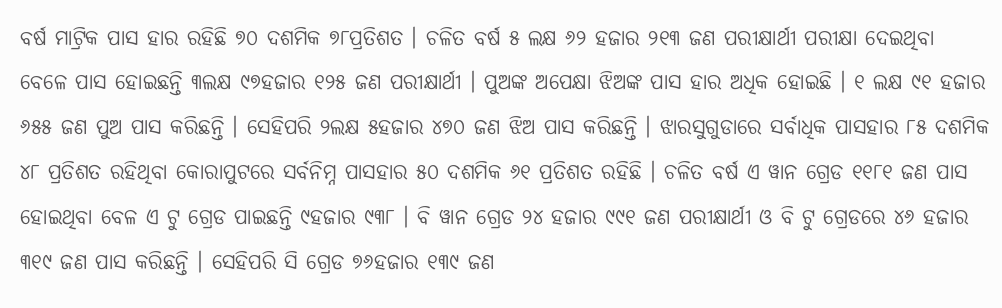ବର୍ଷ ମାଟ୍ରିକ ପାସ ହାର ରହିଛି ୭୦ ଦଶମିକ ୭୮ପ୍ରତିଶତ । ଚଳିତ ବର୍ଷ ୫ ଲକ୍ଷ ୬୨ ହଜାର ୨୧୩ ଜଣ ପରୀକ୍ଷାର୍ଥୀ ପରୀକ୍ଷା ଦେଇଥିବା ବେଳେ ପାସ ହୋଇଛନ୍ତି ୩ଲକ୍ଷ ୯୭ହଜାର ୧୨୫ ଜଣ ପରୀକ୍ଷାର୍ଥୀ । ପୁଅଙ୍କ ଅପେକ୍ଷା ଝିଅଙ୍କ ପାସ ହାର ଅଧିକ ହୋଇଛି । ୧ ଲକ୍ଷ ୯୧ ହଜାର ୬୫୫ ଜଣ ପୁଅ ପାସ କରିଛନ୍ତି । ସେହିପରି ୨ଲକ୍ଷ ୫ହଜାର ୪୭୦ ଜଣ ଝିଅ ପାସ କରିଛନ୍ତି । ଝାରସୁଗୁଡାରେ ସର୍ବାଧିକ ପାସହାର ୮୫ ଦଶମିକ ୪୮ ପ୍ରତିଶତ ରହିଥିବା କୋରାପୁଟରେ ସର୍ବନିମ୍ନ ପାସହାର ୫୦ ଦଶମିକ ୬୧ ପ୍ରତିଶତ ରହିଛି । ଚଳିତ ବର୍ଷ ଏ ୱାନ ଗ୍ରେଡ ୧୧୮୧ ଜଣ ପାସ ହୋଇଥିବା ବେଳ ଏ ଟୁ ଗ୍ରେଡ ପାଇଛନ୍ତି ୯ହଜାର ୯୩୮ । ବି ୱାନ ଗ୍ରେଡ ୨୪ ହଜାର ୯୯୧ ଜଣ ପରୀକ୍ଷାର୍ଥୀ ଓ ବି ଟୁ ଗ୍ରେଡରେ ୪୬ ହଜାର ୩୧୯ ଜଣ ପାସ କରିଛନ୍ତି । ସେହିପରି ସି ଗ୍ରେଡ ୭୬ହଜାର ୧୩୯ ଜଣ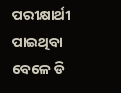ପରୀକ୍ଷାର୍ଥୀ ପାଇଥିବା ବେଳେ ଡି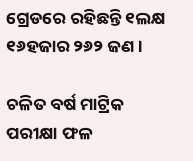ଗ୍ରେଡରେ ରହିଛନ୍ତି ୧ଲକ୍ଷ ୧୬ହଜାର ୨୬୨ ଜଣ ।

ଚଳିତ ବର୍ଷ ମାଟ୍ରିକ ପରୀକ୍ଷା ଫଳ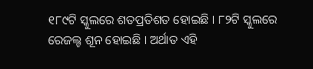୧୮୯ଟି ସ୍କୁଲରେ ଶତପ୍ରତିଶତ ହୋଇଛି । ୮୨ଟି ସ୍କୁଲରେ ରେଜଲ୍ଟ ଶୂନ ହୋଇଛି । ଅର୍ଥାତ ଏହି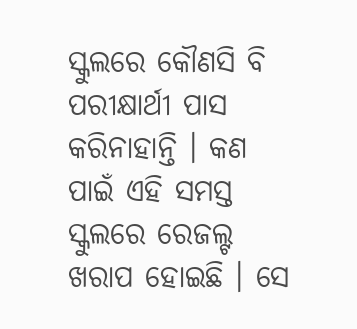ସ୍କୁଲରେ କୌଣସି ବି ପରୀକ୍ଷାର୍ଥୀ ପାସ କରିନାହାନ୍ତି । କଣ ପାଇଁ ଏହି ସମସ୍ତ ସ୍କୁଲରେ ରେଜଲ୍ଟ ଖରାପ ହୋଇଛି । ସେ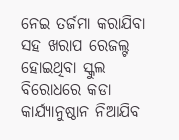ନେଇ ତର୍ଜମା କରାଯିବା ସହ ଖରାପ ରେଜଲ୍ଟ ହୋଇଥିବା ସ୍କୁଲ ବିରୋଧରେ କଡା କାର୍ଯ୍ୟାନୁଷ୍ଠାନ ନିଆଯିବ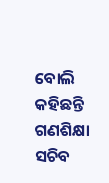ବୋଲି କହିଛନ୍ତି ଗଣଶିକ୍ଷା ସଚିବ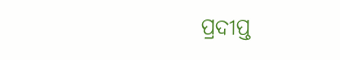ପ୍ରଦୀପ୍ତ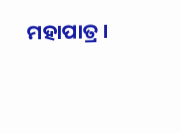ମହାପାତ୍ର ।